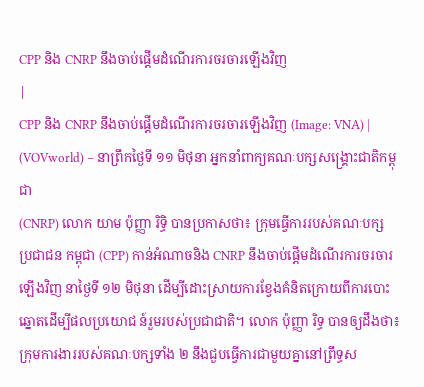CPP និង CNRP នឹងចាប់ផ្តើមដំណើរការចរចារឡើងវិញ
|
CPP និង CNRP នឹងចាប់ផ្តើមដំណើរការចរចារឡើងវិញ (Image: VNA) |
(VOVworld) – នាព្រឹកថ្ងៃទី ១១ មិថុនា អ្នកនាំពាក្យគណៈបក្សសង្គ្រោះជាតិកម្ពុជា
(CNRP) លោក យាម ប៉ុញ្ញា រិទ្ធិ បានប្រកាសថា៖ ក្រុមធ្វើការរបស់គណៈបក្ស
ប្រជាជន កម្ពុជា (CPP) កាន់អំណាចនិង CNRP នឹងចាប់ផ្តើមដំណើរការចរចារ
ឡើងវិញ នាថ្ងៃទី ១២ មិថុនា ដើម្បីដោះស្រាយការខ្វែងគំនិតក្រោយពីការបោះ
ឆ្នោតដើម្បីផលប្រយោជ ន៍រួមរបស់ប្រជាជាតិ។ លោក ប៉ុញ្ញា រិទ្ធ បានឲ្យដឹងថា៖ ក្រុមការងាររបស់គណៈបក្សទាំង ២ នឹងជួបធ្វើការជាមួយគ្នានៅព្រឹទ្ធស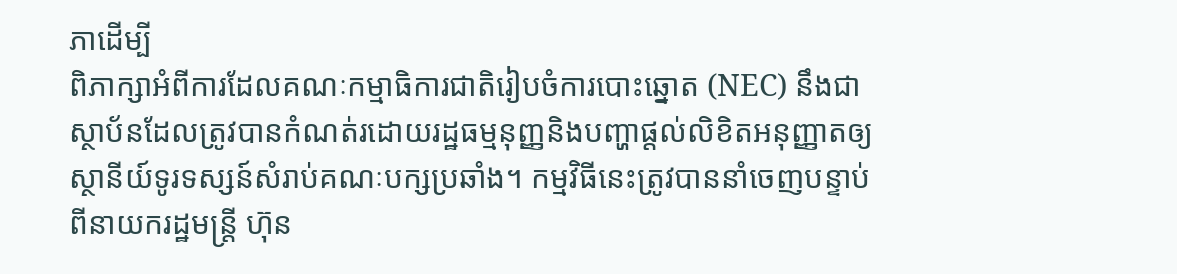ភាដើម្បី
ពិភាក្សាអំពីការដែលគណៈកម្មាធិការជាតិរៀបចំការបោះឆ្នោត (NEC) នឹងជា
ស្ថាប័នដែលត្រូវបានកំណត់រដោយរដ្ឋធម្មនុញ្ញនិងបញ្ហាផ្តល់លិខិតអនុញ្ញាតឲ្យ
ស្ថានីយ៍ទូរទស្សន៍សំរាប់គណៈបក្សប្រឆាំង។ កម្មវិធីនេះត្រូវបាននាំចេញបន្ទាប់
ពីនាយករដ្ឋមន្ត្រី ហ៊ុន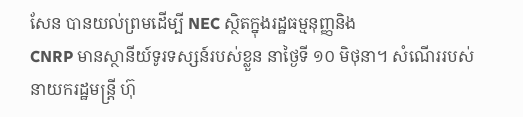សែន បានយល់ព្រមដើម្បី NEC ស្ថិតក្នុងរដ្ឋធម្មនុញ្ញនិង
CNRP មានស្ថានីយ៍ទូរទស្សន៍របស់ខ្លួន នាថ្ងៃទី ១០ មិថុនា។ សំណើររបស់
នាយករដ្ឋមន្ត្រី ហ៊ុ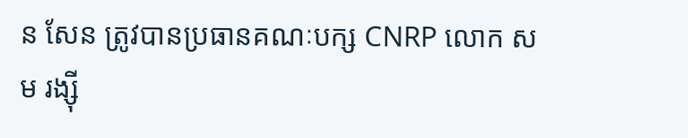ន សែន ត្រូវបានប្រធានគណៈបក្ស CNRP លោក សម រង្ស៊ី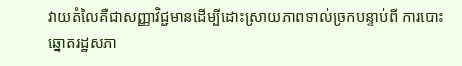វាយតំលៃគឺជាសញ្ញាវិជ្ជមានដើម្បីដោះស្រាយភាពទាល់ច្រកបន្ទាប់ពី ការបោះឆ្នោតរដ្ឋសភា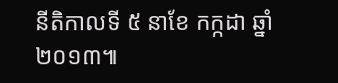នីតិកាលទី ៥ នាខែ កក្កដា ឆ្នាំ ២០១៣៕